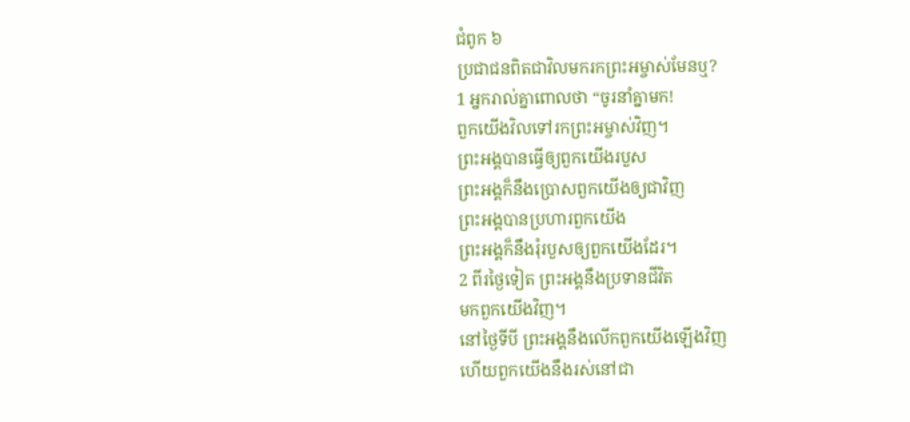ជំពូក ៦
ប្រជាជនពិតជាវិលមករកព្រះអម្ចាស់មែនឬ?
1 អ្នករាល់គ្នាពោលថា “ចូរនាំគ្នាមក!
ពួកយើងវិលទៅរកព្រះអម្ចាស់វិញ។
ព្រះអង្គបានធ្វើឲ្យពួកយើងរបួស
ព្រះអង្គក៏នឹងប្រោសពួកយើងឲ្យជាវិញ
ព្រះអង្គបានប្រហារពួកយើង
ព្រះអង្គក៏នឹងរុំរបួសឲ្យពួកយើងដែរ។
2 ពីរថ្ងៃទៀត ព្រះអង្គនឹងប្រទានជីវិត
មកពួកយើងវិញ។
នៅថ្ងៃទីបី ព្រះអង្គនឹងលើកពួកយើងឡើងវិញ
ហើយពួកយើងនឹងរស់នៅជា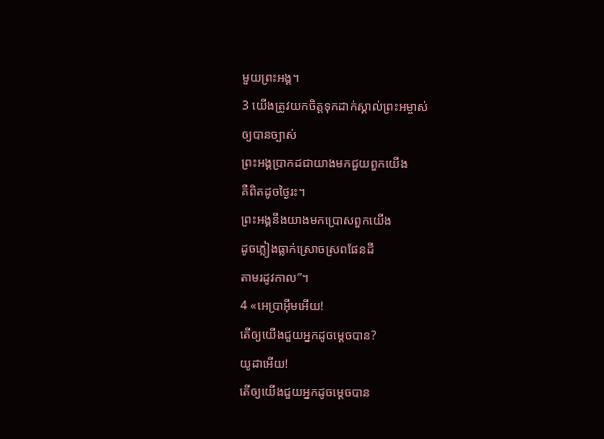មួយព្រះអង្គ។
3 យើងត្រូវយកចិត្តទុកដាក់ស្គាល់ព្រះអម្ចាស់
ឲ្យបានច្បាស់
ព្រះអង្គប្រាកដជាយាងមកជួយពួកយើង
គឺពិតដូចថ្ងៃរះ។
ព្រះអង្គនឹងយាងមកប្រោសពួកយើង
ដូចភ្លៀងធ្លាក់ស្រោចស្រពផែនដី
តាមរដូវកាល”។
4 «អេប្រាអ៊ីមអើយ!
តើឲ្យយើងជួយអ្នកដូចម្ដេចបាន?
យូដាអើយ!
តើឲ្យយើងជួយអ្នកដូចម្ដេចបាន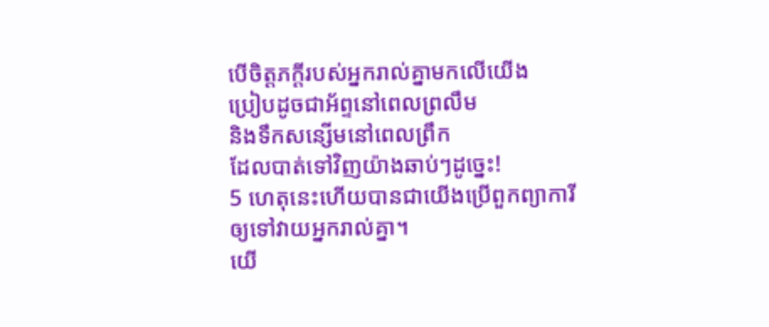បើចិត្តភក្តីរបស់អ្នករាល់គ្នាមកលើយើង
ប្រៀបដូចជាអ័ព្ទនៅពេលព្រលឹម
និងទឹកសន្សើមនៅពេលព្រឹក
ដែលបាត់ទៅវិញយ៉ាងឆាប់ៗដូច្នេះ!
5 ហេតុនេះហើយបានជាយើងប្រើពួកព្យាការី
ឲ្យទៅវាយអ្នករាល់គ្នា។
យើ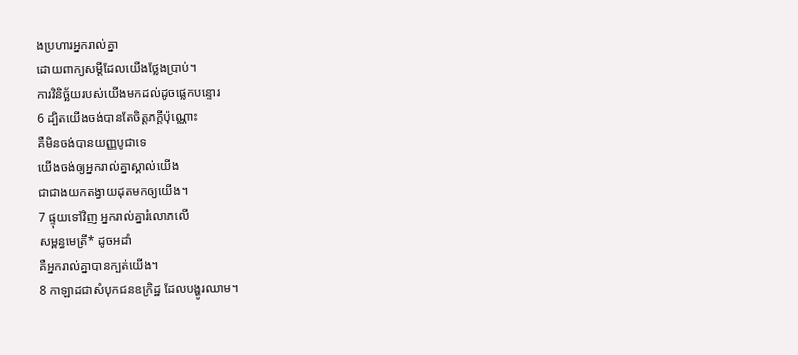ងប្រហារអ្នករាល់គ្នា
ដោយពាក្យសម្ដីដែលយើងថ្លែងប្រាប់។
ការវិនិច្ឆ័យរបស់យើងមកដល់ដូចផ្លេកបន្ទោរ
6 ដ្បិតយើងចង់បានតែចិត្តភក្តីប៉ុណ្ណោះ
គឺមិនចង់បានយញ្ញបូជាទេ
យើងចង់ឲ្យអ្នករាល់គ្នាស្គាល់យើង
ជាជាងយកតង្វាយដុតមកឲ្យយើង។
7 ផ្ទុយទៅវិញ អ្នករាល់គ្នារំលោភលើ
សម្ពន្ធមេត្រី* ដូចអដាំ
គឺអ្នករាល់គ្នាបានក្បត់យើង។
8 កាឡាដជាសំបុកជនឧក្រិដ្ឋ ដែលបង្ហូរឈាម។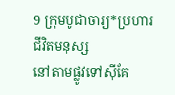9 ក្រុមបូជាចារ្យ*ប្រហារជីវិតមនុស្ស
នៅតាមផ្លូវទៅស៊ីគែ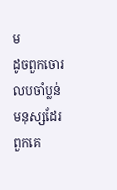ម
ដូចពួកចោរលបចាំប្លន់មនុស្សដែរ
ពួកគេ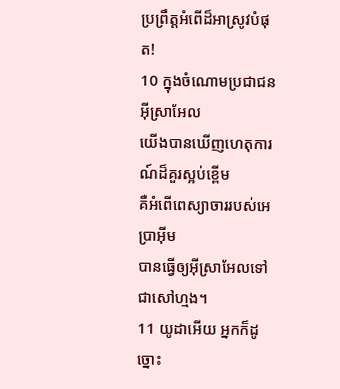ប្រព្រឹត្តអំពើដ៏អាស្រូវបំផុត!
10 ក្នុងចំណោមប្រជាជនអ៊ីស្រាអែល
យើងបានឃើញហេតុការណ៍ដ៏គួរស្អប់ខ្ពើម
គឺអំពើពេស្យាចាររបស់អេប្រាអ៊ីម
បានធ្វើឲ្យអ៊ីស្រាអែលទៅជាសៅហ្មង។
11 យូដាអើយ អ្នកក៏ដូច្នោះ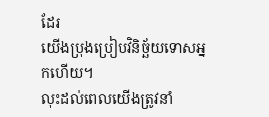ដែរ
យើងប្រុងប្រៀបវិនិច្ឆ័យទោសអ្នកហើយ។
លុះដល់ពេលយើងត្រូវនាំ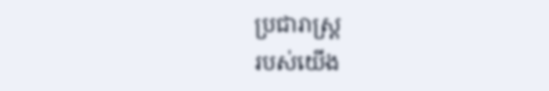ប្រជារាស្ដ្រ
របស់យើង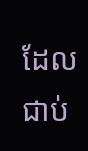ដែលជាប់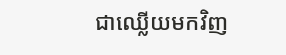ជាឈ្លើយមកវិញ